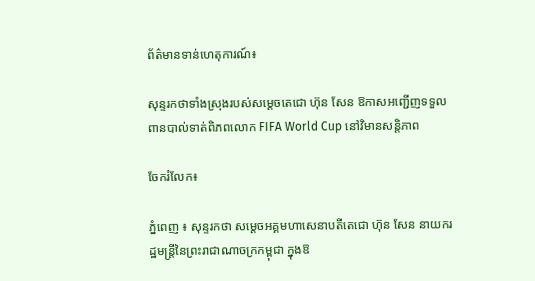ព័ត៌មានទាន់ហេតុការណ៍៖

សុន្ទរកថាទាំងស្រុងរបស់សម្តេចតេជោ ហ៊ុន សែន ឱកាសអញ្ជើញទទួលពានបាល់ទាត់ពិភពលោក FIFA World Cup នៅវិមានសន្តិភាព

ចែករំលែក៖

ភ្នំពេញ ៖ សុន្ទរកថា សម្ដេចអគ្គមហាសេនាបតីតេជោ ហ៊ុន សែន នាយករដ្ឋមន្ត្រីនៃព្រះរាជាណាចក្រកម្ពុជា ក្នុងឱ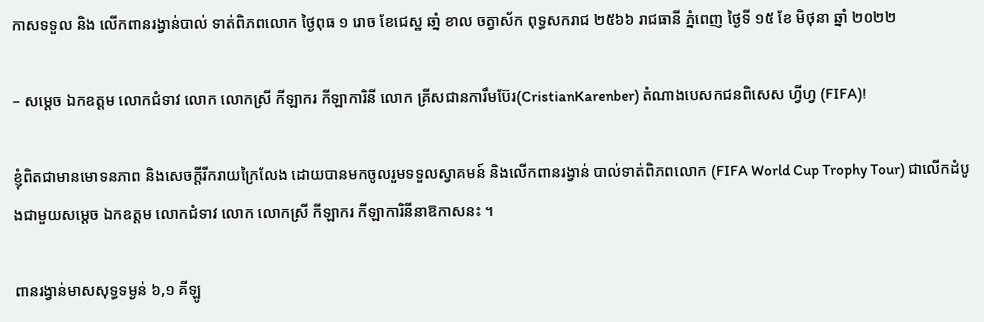កាសទទួល និង លើកពានរង្វាន់បាល់ ទាត់ពិភពលោក ថ្ងៃពុធ ១ រោច ខែជេស្ឋ ឆាំ្ន ខាល ចត្វាស័ក ពុទ្ធសករាជ ២៥៦៦ រាជធានី ភ្នំពេញ ថ្ងៃទី ១៥ ខែ មិថុនា ឆ្នាំ ២០២២

– សម្តេច ឯកឧត្តម លោកជំទាវ លោក លោកស្រី កីឡាករ កីឡាការិនី លោក គ្រីសជានការឹមប៊ែរ(CristianKarenber) តំណាងបេសកជនពិសេស ហ្វីហ្វ (FIFA)!

ខ្ញុំពិតជាមានមោទនភាព និងសេចក្តីរីករាយក្រៃលែង ដោយបានមកចូលរួមទទួលស្វាគមន៍ និងលើកពានរង្វាន់ បាល់ទាត់ពិភពលោក (FIFA World Cup Trophy Tour) ជាលើកដំបូងជាមួយសម្តេច ឯកឧត្តម លោកជំទាវ លោក លោកស្រី កីឡាករ កីឡាការិនីនាឱកាសនះ ។

ពានរង្វាន់មាសសុទ្ធទម្ងន់ ៦,១ គីឡូ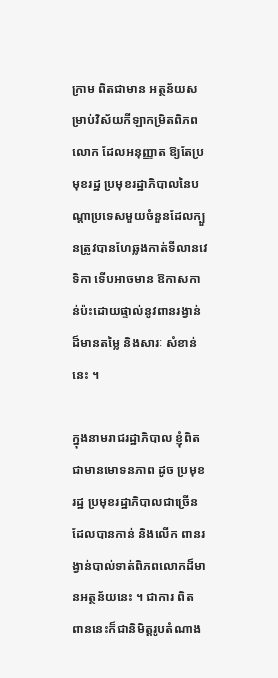ក្រាម ពិតជាមាន អត្ថន័យសម្រាប់វិស័យកីឡាកម្រិតពិភពលោក ដែលអនុញ្ញាត ឱ្យតែប្រមុខរដ្ឋ ប្រមុខរដ្ឋាភិបាលនៃបណ្ដាប្រទេសមួយចំនួនដែលក្បួនត្រូវបានហែឆ្លងកាត់ទីលានវេទិកា ទើបអាចមាន ឱកាសកាន់ប៉ះដោយផ្ទាល់នូវពានរង្វាន់ដ៏មានតម្លៃ និងសារៈ សំខាន់នេះ ។

ក្នុងនាមរាជរដ្ឋាភិបាល ខ្ញុំពិតជាមានមោទនភាព ដូច ប្រមុខរដ្ឋ ប្រមុខរដ្ឋាភិបាលជាច្រើនដែលបានកាន់ និងលើក ពានរង្វាន់បាល់ទាត់ពិភពលោកដ៏មានអត្ថន័យនេះ ។ ជាការ ពិត ពាននេះក៏ជានិមិត្តរូបតំណាង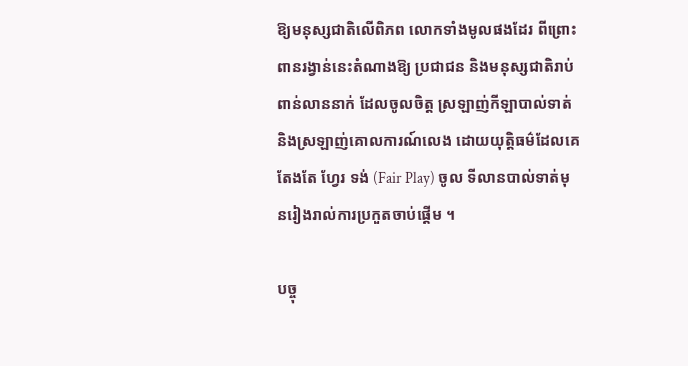ឱ្យមនុស្សជាតិលើពិភព លោកទាំងមូលផងដែរ ពីព្រោះពានរង្វាន់នេះតំណាងឱ្យ ប្រជាជន និងមនុស្សជាតិរាប់ពាន់លាននាក់ ដែលចូលចិត្ត ស្រឡាញ់កីឡាបាល់ទាត់ និងស្រឡាញ់គោលការណ៍លេង ដោយយុត្តិធម៌ដែលគេតែងតែ ហ្វែរ ទង់ (Fair Play) ចូល ទីលានបាល់ទាត់មុនរៀងរាល់ការប្រកួតចាប់ផ្តើម ។

បច្ចុ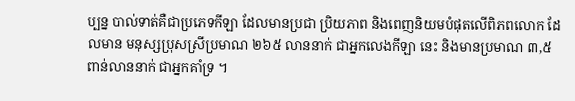ប្បន្ន បាល់ទាត់គឺជាប្រភេទកីឡា ដែលមានប្រជា ប្រិយភាព និងពេញនិយមបំផុតលើពិភពលោក ដែលមាន មនុស្សប្រុសស្រីប្រមាណ ២៦៥ លាននាក់ ជាអ្នកលេងកីឡា នេះ និងមានប្រមាណ ៣,៥ ពាន់លាននាក់ ជាអ្នកគាំទ្រ ។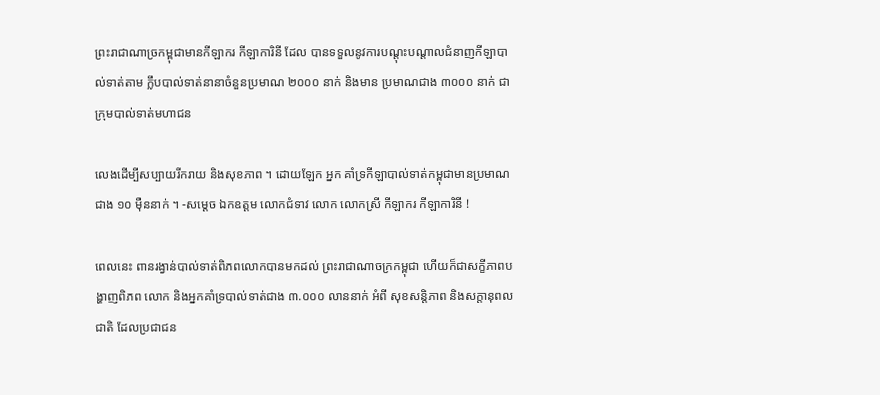ព្រះរាជាណាច្រកម្ពុជាមានកីឡាករ កីឡាការិនី ដែល បានទទួលនូវការបណ្តុះបណ្តាលជំនាញកីឡាបាល់ទាត់តាម ក្លឹបបាល់ទាត់នានាចំនួនប្រមាណ ២០០០ នាក់ និងមាន ប្រមាណជាង ៣០០០ នាក់ ជាក្រុមបាល់ទាត់មហាជន

លេងដើម្បីសប្បាយរីករាយ និងសុខភាព ។ ដោយឡែក អ្នក គាំទ្រកីឡាបាល់ទាត់កម្ពុជាមានប្រមាណជាង ១០ ម៉ឺននាក់ ។ -សម្តេច ឯកឧត្តម លោកជំទាវ លោក លោកស្រី កីឡាករ កីឡាការិនី !

ពេលនេះ ពានរង្វាន់បាល់ទាត់ពិភពលោកបានមកដល់ ព្រះរាជាណាចក្រកម្ពុជា ហើយក៏ជាសក្ខីភាពបង្ហាញពិភព លោក និងអ្នកគាំទ្របាល់ទាត់ជាង ៣.០០០ លាននាក់ អំពី សុខសន្តិភាព និងសក្តានុពលជាតិ ដែលប្រជាជន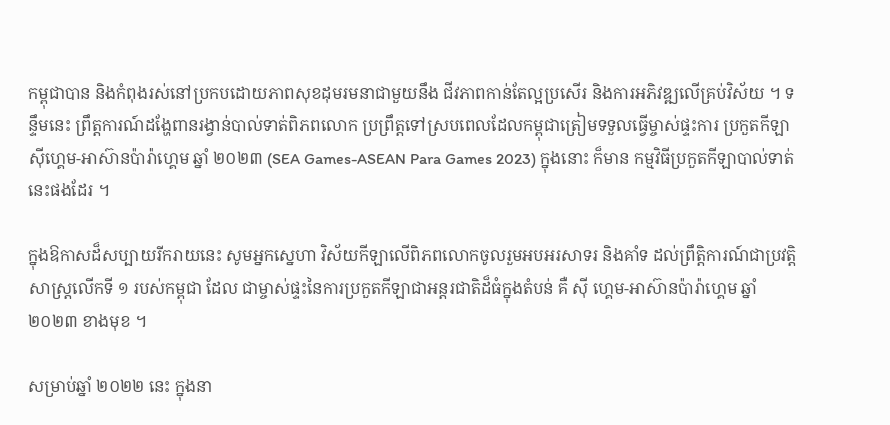កម្ពុជាបាន និងកំពុងរស់នៅប្រកបដោយភាពសុខដុមរមនាជាមួយនឹង ជីវភាពកាន់តែល្អប្រសើរ និងការអភិវឌ្ឍលើគ្រប់វិស័យ ។ ទន្ទឹមនេះ ព្រឹត្តការណ៍ដង្ហែពានរង្វាន់បាល់ទាត់ពិភពលោក ប្រព្រឹត្តទៅស្របពេលដែលកម្ពុជាត្រៀមទទួលធ្វើម្ចាស់ផ្ទះការ ប្រកួតកីឡាស៊ីហ្គេម-អាស៊ានប៉ារ៉ាហ្គេម ឆ្នាំ ២០២៣ (SEA Games-ASEAN Para Games 2023) ក្នុងនោះ ក៏មាន កម្មវិធីប្រកួតកីឡាបាល់ទាត់នេះផងដែរ ។

ក្នុងឱកាសដ៏សប្បាយរីករាយនេះ សូមអ្នកស្នេហា វិស័យកីឡាលើពិភពលោកចូលរួមអបអរសាទរ និងគាំទ ដល់ព្រឹត្តិការណ៍ជាប្រវត្តិសាស្ត្រលើកទី ១ របស់កម្ពុជា ដែល ជាម្ចាស់ផ្ទះនៃការប្រកួតកីឡាជាអន្តរជាតិដ៏ធំក្នុងតំបន់ គឺ ស៊ី ហ្គេម-អាស៊ានប៉ារ៉ាហ្គេម ឆ្នាំ ២០២៣ ខាងមុខ ។

សម្រាប់ឆ្នាំ ២០២២ នេះ ក្នុងនា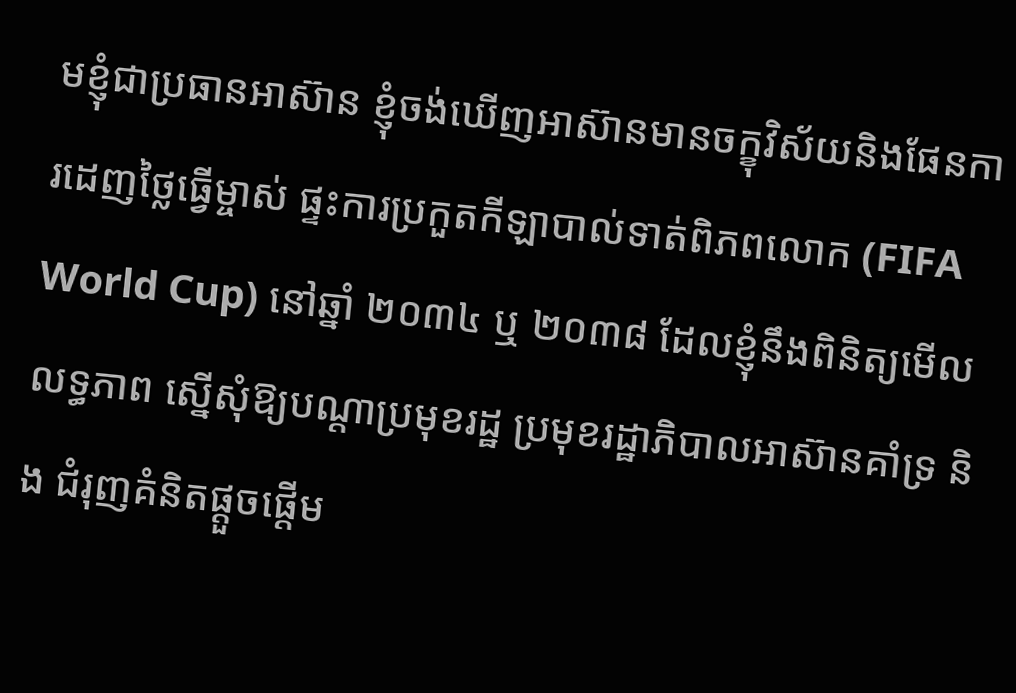មខ្ញុំជាប្រធានអាស៊ាន ខ្ញុំចង់ឃើញអាស៊ានមានចក្ខុវិស័យនិងផែនការដេញថ្លៃធ្វើម្ចាស់ ផ្ទះការប្រកួតកីឡាបាល់ទាត់ពិភពលោក (FIFA World Cup) នៅឆ្នាំ ២០៣៤ ឬ ២០៣៨ ដែលខ្ញុំនឹងពិនិត្យមើលលទ្ធភាព ស្នើសុំឱ្យបណ្តាប្រមុខរដ្ឋ ប្រមុខរដ្ឋាភិបាលអាស៊ានគាំទ្រ និង ជំរុញគំនិតផ្តួចផ្តើម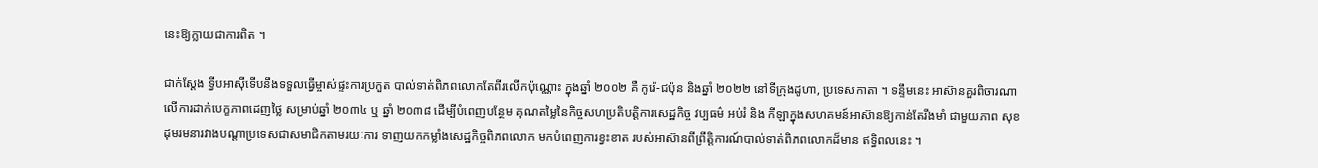នេះឱ្យក្លាយជាការពិត ។

ជាក់ស្តែង ទ្វីបអាស៊ីទើបនឹងទទួលធ្វើម្ចាស់ផ្ទះការប្រកួត បាល់ទាត់ពិភពលោកតែពីរលើកប៉ុណ្ណោះ ក្នុងឆ្នាំ ២០០២ គឺ កូរ៉េ-ជប៉ុន និងឆ្នាំ ២០២២ នៅទីក្រុងដូហា, ប្រទេសកាតា ។ ទន្ទឹមនេះ អាស៊ានគួរពិចារណាលើការដាក់បេក្ខភាពដេញថ្លៃ សម្រាប់ឆ្នាំ ២០៣៤ ឬ ឆ្នាំ ២០៣៨ ដើម្បីបំពេញបន្ថែម គុណតម្លៃនៃកិច្ចសហប្រតិបត្តិការសេដ្ឋកិច្ច វប្បធម៌ អប់រំ និង កីឡាក្នុងសហគមន៍អាស៊ានឱ្យកាន់តែរឹងមាំ ជាមួយភាព សុខដុមរមនារវាងបណ្តាប្រទេសជាសមាជិកតាមរយៈការ ទាញយកកម្លាំងសេដ្ឋកិច្ចពិភពលោក មកបំពេញការខ្វះខាត របស់អាស៊ានពីព្រឹត្តិការណ៍បាល់ទាត់ពិភពលោកដ៏មាន ឥទ្ធិពលនេះ ។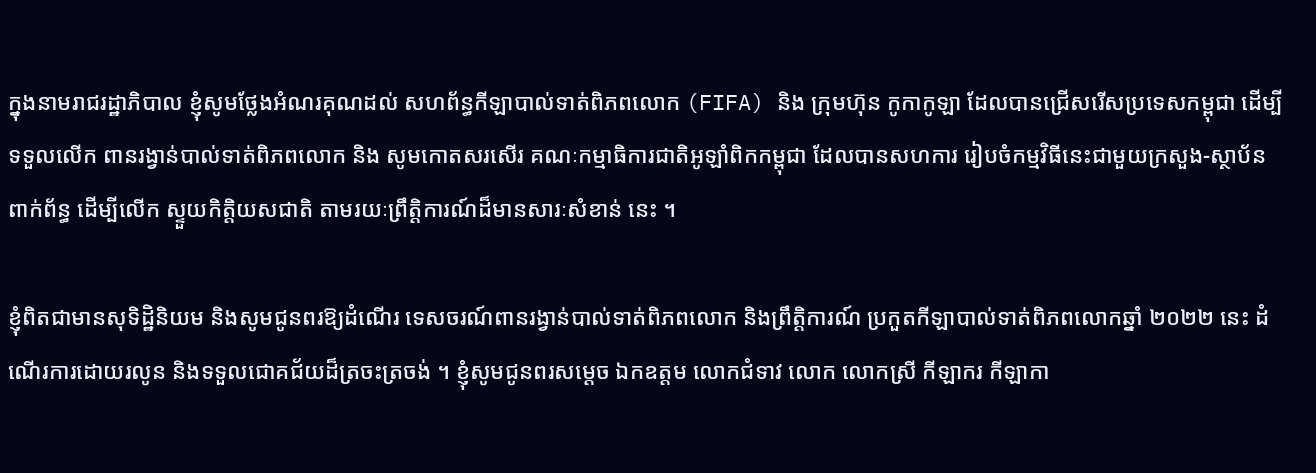ក្នុងនាមរាជរដ្ឋាភិបាល ខ្ញុំសូមថ្លែងអំណរគុណដល់ សហព័ន្ធកីឡាបាល់ទាត់ពិភពលោក (FIFA) និង ក្រុមហ៊ុន កូកាកូឡា ដែលបានជ្រើសរើសប្រទេសកម្ពុជា ដើម្បីទទួលលើក ពានរង្វាន់បាល់ទាត់ពិភពលោក និង សូមកោតសរសើរ គណៈកម្មាធិការជាតិអូឡាំពិកកម្ពុជា ដែលបានសហការ រៀបចំកម្មវិធីនេះជាមួយក្រសួង-ស្ថាប័នពាក់ព័ន្ធ ដើម្បីលើក ស្ទួយកិត្តិយសជាតិ តាមរយៈព្រឹត្តិការណ៍ដ៏មានសារៈសំខាន់ នេះ ។

ខ្ញុំពិតជាមានសុទិដ្ឋិនិយម និងសូមជូនពរឱ្យដំណើរ ទេសចរណ៍ពានរង្វាន់បាល់ទាត់ពិភពលោក និងព្រឹត្តិការណ៍ ប្រកួតកីឡាបាល់ទាត់ពិភពលោកឆ្នាំ ២០២២ នេះ ដំណើរការដោយរលូន និងទទួលជោគជ័យដ៏ត្រចះត្រចង់ ។ ខ្ញុំសូមជូនពរសម្តេច ឯកឧត្តម លោកជំទាវ លោក លោកស្រី កីឡាករ កីឡាកា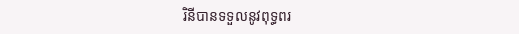រិនីបានទទួលនូវពុទ្ធពរ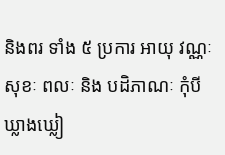និងពរ ទាំង ៥ ប្រការ អាយុ វណ្ណៈ សុខៈ ពលៈ និង បដិភាណៈ កុំបី ឃ្លាងឃ្លៀ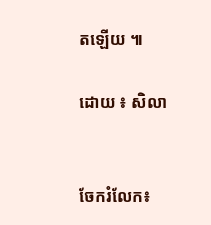តឡើយ ៕

ដោយ ៖ សិលា


ចែករំលែក៖